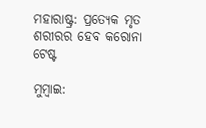ମହାରାଷ୍ଟ୍ର: ପ୍ରତ୍ୟେକ ମୃତ ଶରୀରର ହେବ କରୋନା ଟେଷ୍ଟ

ମୁମ୍ବାଇ: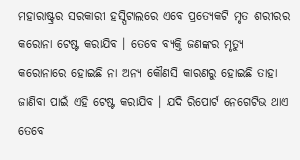ମହାରାଷ୍ଟ୍ରର ସରକାରୀ ହସ୍ପିଟାଲରେ ଏବେ ପ୍ରତ୍ୟେକଟି ମୃତ ଶରୀରର କରୋନା ଟେଷ୍ଟ କରାଯିବ । ତେବେ ବ୍ୟକ୍ତି ଜଣଙ୍କର ମୃତ୍ୟୁ କରୋନାରେ ହୋଇଛି ନା ଅନ୍ୟ କୌଣସି କାରଣରୁ ହୋଇଛି ତାହା ଜାଣିବା ପାଇଁ ଏହି ଟେଷ୍ଟ କରାଯିବ । ଯଦି ରିପୋର୍ଟ ନେଗେଟିଭ ଥାଏ ତେବେ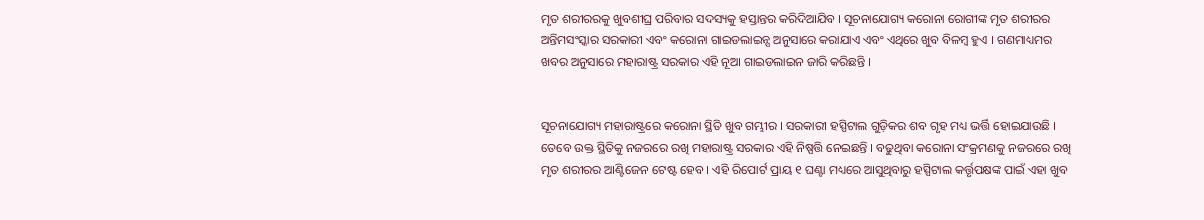ମୃତ ଶରୀରରକୁ ଖୁବଶୀଘ୍ର ପରିବାର ସଦସ୍ୟକୁ ହସ୍ତାନ୍ତର କରିଦିଆଯିବ । ସୂଚନାଯୋଗ୍ୟ କରୋନା ରୋଗୀଙ୍କ ମୃତ ଶରୀରର ଅନ୍ତିମସଂସ୍କାର ସରକାରୀ ଏବଂ କରୋନା ଗାଇଡଲାଇନ୍ସ ଅନୁସାରେ କରାଯାଏ ଏବଂ ଏଥିରେ ଖୁବ ବିଳମ୍ବ ହୁଏ । ଗଣମାଧ୍ୟମର ଖବର ଅନୁସାରେ ମହାରାଷ୍ଟ୍ର ସରକାର ଏହି ନୂଆ ଗାଇଡଲାଇନ ଜାରି କରିଛନ୍ତି ।


ସୂଚନାଯୋଗ୍ୟ ମହାରାଷ୍ଟ୍ରରେ କରୋନା ସ୍ଥିତି ଖୁବ ଗମ୍ଭୀର । ସରକାରୀ ହସ୍ପିଟାଲ ଗୁଡ଼ିକର ଶବ ଗୃହ ମଧ୍ୟ ଭର୍ତ୍ତି ହୋଇଯାଉଛି । ତେବେ ଉକ୍ତ ସ୍ଥିତିକୁ ନଜରରେ ରଖି ମହାରାଷ୍ଟ୍ର ସରକାର ଏହି ନିଷ୍ପତ୍ତି ନେଇଛନ୍ତି । ବଢୁଥିବା କରୋନା ସଂକ୍ରମଣକୁ ନଜରରେ ରଖି ମୃତ ଶରୀରର ଆଣ୍ଟିଜେନ ଟେଷ୍ଟ ହେବ । ଏହି ରିପୋର୍ଟ ପ୍ରାୟ ୧ ଘଣ୍ଟା ମଧ୍ୟରେ ଆସୁଥିବାରୁ ହସ୍ପିଟାଲ କର୍ତ୍ତୃପକ୍ଷଙ୍କ ପାଇଁ ଏହା ଖୁବ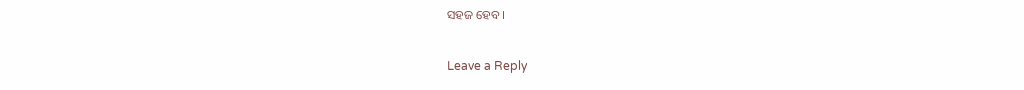ସହଜ ହେବ ।

Leave a Reply